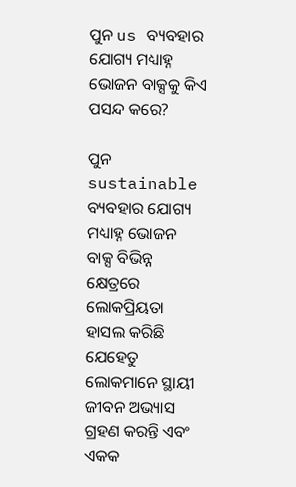ପୁନ us ବ୍ୟବହାର ଯୋଗ୍ୟ ମଧ୍ୟାହ୍ନ ଭୋଜନ ବାକ୍ସକୁ କିଏ ପସନ୍ଦ କରେ?

ପୁନ sustainable ବ୍ୟବହାର ଯୋଗ୍ୟ ମଧ୍ୟାହ୍ନ ଭୋଜନ ବାକ୍ସ ବିଭିନ୍ନ କ୍ଷେତ୍ରରେ ଲୋକପ୍ରିୟତା ହାସଲ କରିଛି ଯେହେତୁ ଲୋକମାନେ ସ୍ଥାୟୀ ଜୀବନ ଅଭ୍ୟାସ ଗ୍ରହଣ କରନ୍ତି ଏବଂ ଏକକ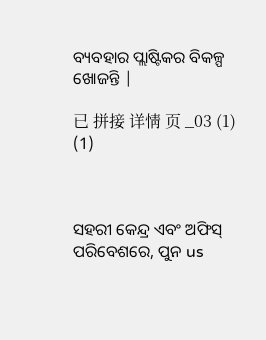ବ୍ୟବହାର ପ୍ଲାଷ୍ଟିକର ବିକଳ୍ପ ଖୋଜନ୍ତି |

已 拼接 详情 页 _03 (1) (1)



ସହରୀ କେନ୍ଦ୍ର ଏବଂ ଅଫିସ୍ ପରିବେଶରେ, ପୁନ us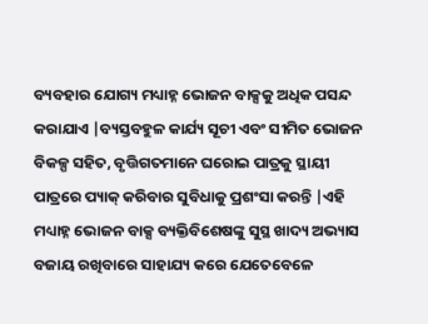ବ୍ୟବହାର ଯୋଗ୍ୟ ମଧ୍ୟାହ୍ନ ଭୋଜନ ବାକ୍ସକୁ ଅଧିକ ପସନ୍ଦ କରାଯାଏ |ବ୍ୟସ୍ତବହୁଳ କାର୍ଯ୍ୟ ସୂଚୀ ଏବଂ ସୀମିତ ଭୋଜନ ବିକଳ୍ପ ସହିତ, ବୃତ୍ତିଗତମାନେ ଘରୋଇ ପାତ୍ରକୁ ସ୍ଥାୟୀ ପାତ୍ରରେ ପ୍ୟାକ୍ କରିବାର ସୁବିଧାକୁ ପ୍ରଶଂସା କରନ୍ତି |ଏହି ମଧ୍ୟାହ୍ନ ଭୋଜନ ବାକ୍ସ ବ୍ୟକ୍ତିବିଶେଷଙ୍କୁ ସୁସ୍ଥ ଖାଦ୍ୟ ଅଭ୍ୟାସ ବଜାୟ ରଖିବାରେ ସାହାଯ୍ୟ କରେ ଯେତେବେଳେ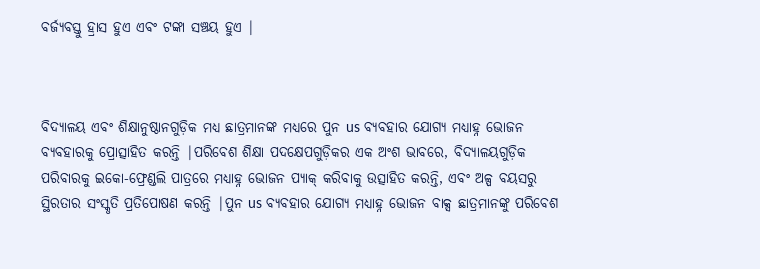ବର୍ଜ୍ୟବସ୍ତୁ ହ୍ରାସ ହୁଏ ଏବଂ ଟଙ୍କା ସଞ୍ଚୟ ହୁଏ |



ବିଦ୍ୟାଳୟ ଏବଂ ଶିକ୍ଷାନୁଷ୍ଠାନଗୁଡ଼ିକ ମଧ୍ୟ ଛାତ୍ରମାନଙ୍କ ମଧ୍ୟରେ ପୁନ us ବ୍ୟବହାର ଯୋଗ୍ୟ ମଧ୍ୟାହ୍ନ ଭୋଜନ ବ୍ୟବହାରକୁ ପ୍ରୋତ୍ସାହିତ କରନ୍ତି |ପରିବେଶ ଶିକ୍ଷା ପଦକ୍ଷେପଗୁଡ଼ିକର ଏକ ଅଂଶ ଭାବରେ, ବିଦ୍ୟାଳୟଗୁଡ଼ିକ ପରିବାରକୁ ଇକୋ-ଫ୍ରେଣ୍ଡଲି ପାତ୍ରରେ ମଧ୍ୟାହ୍ନ ଭୋଜନ ପ୍ୟାକ୍ କରିବାକୁ ଉତ୍ସାହିତ କରନ୍ତି, ଏବଂ ଅଳ୍ପ ବୟସରୁ ସ୍ଥିରତାର ସଂସ୍କୃତି ପ୍ରତିପୋଷଣ କରନ୍ତି |ପୁନ us ବ୍ୟବହାର ଯୋଗ୍ୟ ମଧ୍ୟାହ୍ନ ଭୋଜନ ବାକ୍ସ ଛାତ୍ରମାନଙ୍କୁ ପରିବେଶ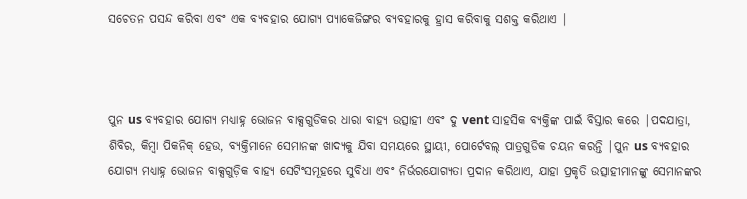ସଚେତନ ପସନ୍ଦ କରିବା ଏବଂ ଏକ ବ୍ୟବହାର ଯୋଗ୍ୟ ପ୍ୟାକେଜିଙ୍ଗର ବ୍ୟବହାରକୁ ହ୍ରାସ କରିବାକୁ ସଶକ୍ତ କରିଥାଏ |



ପୁନ us ବ୍ୟବହାର ଯୋଗ୍ୟ ମଧ୍ୟାହ୍ନ ଭୋଜନ ବାକ୍ସଗୁଡିକର ଧାରା ବାହ୍ୟ ଉତ୍ସାହୀ ଏବଂ ଦୁ vent ସାହସିକ ବ୍ୟକ୍ତିଙ୍କ ପାଇଁ ବିସ୍ତାର କରେ |ପଦଯାତ୍ରା, ଶିବିର, କିମ୍ବା ପିକନିକ୍ ହେଉ, ବ୍ୟକ୍ତିମାନେ ସେମାନଙ୍କ ଖାଦ୍ୟକୁ ଯିବା ସମୟରେ ସ୍ଥାୟୀ, ପୋର୍ଟେବଲ୍ ପାତ୍ରଗୁଡିକ ଚୟନ କରନ୍ତି |ପୁନ us ବ୍ୟବହାର ଯୋଗ୍ୟ ମଧ୍ୟାହ୍ନ ଭୋଜନ ବାକ୍ସଗୁଡ଼ିକ ବାହ୍ୟ ସେଟିଂସମୂହରେ ସୁବିଧା ଏବଂ ନିର୍ଭରଯୋଗ୍ୟତା ପ୍ରଦାନ କରିଥାଏ, ଯାହା ପ୍ରକୃତି ଉତ୍ସାହୀମାନଙ୍କୁ ସେମାନଙ୍କର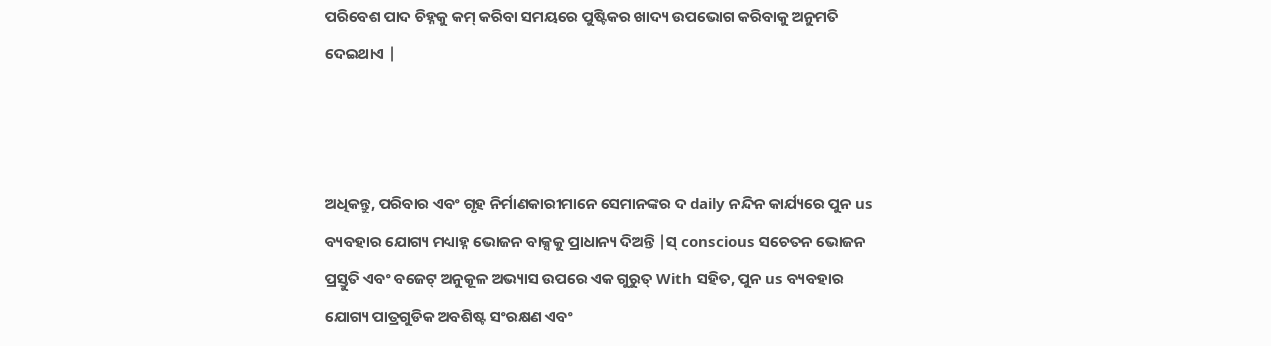ପରିବେଶ ପାଦ ଚିହ୍ନକୁ କମ୍ କରିବା ସମୟରେ ପୁଷ୍ଟିକର ଖାଦ୍ୟ ଉପଭୋଗ କରିବାକୁ ଅନୁମତି ଦେଇଥାଏ |



ଅଧିକନ୍ତୁ, ପରିବାର ଏବଂ ଗୃହ ନିର୍ମାଣକାରୀମାନେ ସେମାନଙ୍କର ଦ daily ନନ୍ଦିନ କାର୍ଯ୍ୟରେ ପୁନ us ବ୍ୟବହାର ଯୋଗ୍ୟ ମଧ୍ୟାହ୍ନ ଭୋଜନ ବାକ୍ସକୁ ପ୍ରାଧାନ୍ୟ ଦିଅନ୍ତି |ସ୍ conscious ସଚେତନ ଭୋଜନ ପ୍ରସ୍ତୁତି ଏବଂ ବଜେଟ୍ ଅନୁକୂଳ ଅଭ୍ୟାସ ଉପରେ ଏକ ଗୁରୁତ୍ With ସହିତ, ପୁନ us ବ୍ୟବହାର ଯୋଗ୍ୟ ପାତ୍ରଗୁଡିକ ଅବଶିଷ୍ଟ ସଂରକ୍ଷଣ ଏବଂ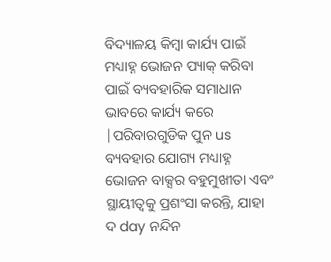ବିଦ୍ୟାଳୟ କିମ୍ବା କାର୍ଯ୍ୟ ପାଇଁ ମଧ୍ୟାହ୍ନ ଭୋଜନ ପ୍ୟାକ୍ କରିବା ପାଇଁ ବ୍ୟବହାରିକ ସମାଧାନ ଭାବରେ କାର୍ଯ୍ୟ କରେ |ପରିବାରଗୁଡିକ ପୁନ us ବ୍ୟବହାର ଯୋଗ୍ୟ ମଧ୍ୟାହ୍ନ ଭୋଜନ ବାକ୍ସର ବହୁମୁଖୀତା ଏବଂ ସ୍ଥାୟୀତ୍ୱକୁ ପ୍ରଶଂସା କରନ୍ତି, ଯାହା ଦ day ନନ୍ଦିନ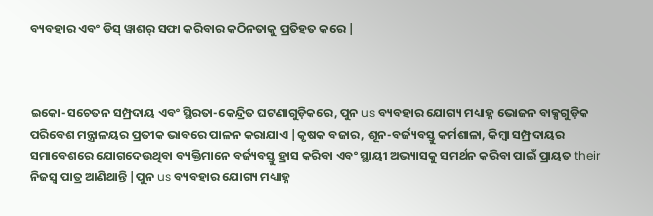ବ୍ୟବହାର ଏବଂ ଡିସ୍ ୱାଶର୍ ସଫା କରିବାର କଠିନତାକୁ ପ୍ରତିହତ କରେ |



ଇକୋ-ସଚେତନ ସମ୍ପ୍ରଦାୟ ଏବଂ ସ୍ଥିରତା-କେନ୍ଦ୍ରିତ ଘଟଣାଗୁଡ଼ିକରେ, ପୁନ us ବ୍ୟବହାର ଯୋଗ୍ୟ ମଧ୍ୟାହ୍ନ ଭୋଜନ ବାକ୍ସଗୁଡ଼ିକ ପରିବେଶ ମନ୍ତ୍ରାଳୟର ପ୍ରତୀକ ଭାବରେ ପାଳନ କରାଯାଏ |କୃଷକ ବଜାର, ଶୂନ-ବର୍ଜ୍ୟବସ୍ତୁ କର୍ମଶାଳା, କିମ୍ବା ସମ୍ପ୍ରଦାୟର ସମାବେଶରେ ଯୋଗଦେଉଥିବା ବ୍ୟକ୍ତିମାନେ ବର୍ଜ୍ୟବସ୍ତୁ ହ୍ରାସ କରିବା ଏବଂ ସ୍ଥାୟୀ ଅଭ୍ୟାସକୁ ସମର୍ଥନ କରିବା ପାଇଁ ପ୍ରାୟତ their ନିଜସ୍ୱ ପାତ୍ର ଆଣିଥାନ୍ତି |ପୁନ us ବ୍ୟବହାର ଯୋଗ୍ୟ ମଧ୍ୟାହ୍ନ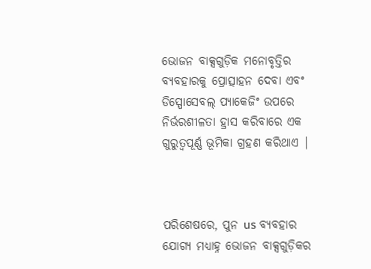ଭୋଜନ ବାକ୍ସଗୁଡ଼ିକ ମନୋବୃତ୍ତିର ବ୍ୟବହାରକୁ ପ୍ରୋତ୍ସାହନ ଦେବା ଏବଂ ଡିସ୍ପୋସେବଲ୍ ପ୍ୟାକେଜିଂ ଉପରେ ନିର୍ଭରଶୀଳତା ହ୍ରାସ କରିବାରେ ଏକ ଗୁରୁତ୍ୱପୂର୍ଣ୍ଣ ଭୂମିକା ଗ୍ରହଣ କରିଥାଏ |



ପରିଶେଷରେ, ପୁନ us ବ୍ୟବହାର ଯୋଗ୍ୟ ମଧ୍ୟାହ୍ନ ଭୋଜନ ବାକ୍ସଗୁଡ଼ିକର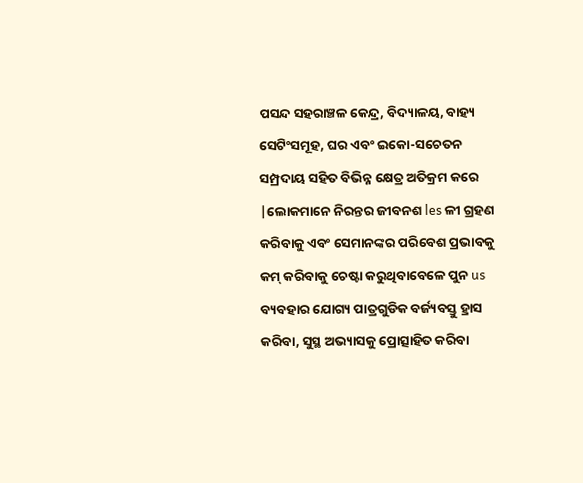ପସନ୍ଦ ସହରାଞ୍ଚଳ କେନ୍ଦ୍ର, ବିଦ୍ୟାଳୟ, ବାହ୍ୟ ସେଟିଂସମୂହ, ଘର ଏବଂ ଇକୋ-ସଚେତନ ସମ୍ପ୍ରଦାୟ ସହିତ ବିଭିନ୍ନ କ୍ଷେତ୍ର ଅତିକ୍ରମ କରେ |ଲୋକମାନେ ନିରନ୍ତର ଜୀବନଶ les ଳୀ ଗ୍ରହଣ କରିବାକୁ ଏବଂ ସେମାନଙ୍କର ପରିବେଶ ପ୍ରଭାବକୁ କମ୍ କରିବାକୁ ଚେଷ୍ଟା କରୁଥିବାବେଳେ ପୁନ us ବ୍ୟବହାର ଯୋଗ୍ୟ ପାତ୍ରଗୁଡିକ ବର୍ଜ୍ୟବସ୍ତୁ ହ୍ରାସ କରିବା, ସୁସ୍ଥ ଅଭ୍ୟାସକୁ ପ୍ରୋତ୍ସାହିତ କରିବା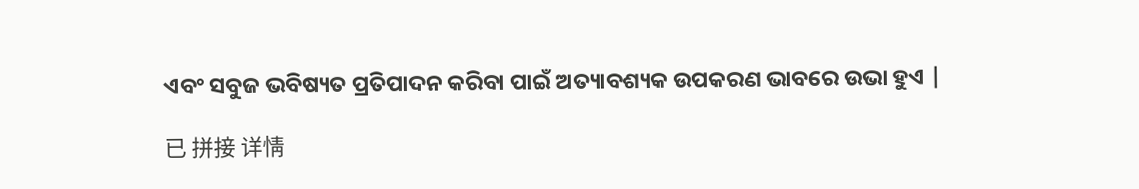ଏବଂ ସବୁଜ ଭବିଷ୍ୟତ ପ୍ରତିପାଦନ କରିବା ପାଇଁ ଅତ୍ୟାବଶ୍ୟକ ଉପକରଣ ଭାବରେ ଉଭା ହୁଏ |

已 拼接 详情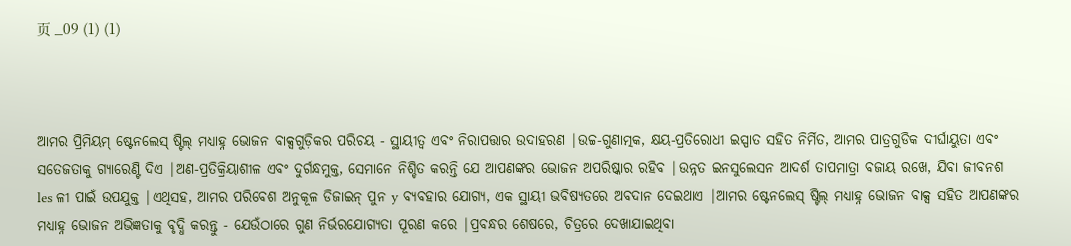页 _09 (1) (1)



ଆମର ପ୍ରିମିୟମ୍ ଷ୍ଟେନଲେସ୍ ଷ୍ଟିଲ୍ ମଧ୍ୟାହ୍ନ ଭୋଜନ ବାକ୍ସଗୁଡ଼ିକର ପରିଚୟ - ସ୍ଥାୟୀତ୍ୱ ଏବଂ ନିରାପତ୍ତାର ଉଦାହରଣ |ଉଚ୍ଚ-ଗୁଣାତ୍ମକ, କ୍ଷୟ-ପ୍ରତିରୋଧୀ ଇସ୍ପାତ ସହିତ ନିର୍ମିତ, ଆମର ପାତ୍ରଗୁଡିକ ଦୀର୍ଘାୟୁତା ଏବଂ ସତେଜତାକୁ ଗ୍ୟାରେଣ୍ଟି ଦିଏ |ଅଣ-ପ୍ରତିକ୍ରିୟାଶୀଳ ଏବଂ ଦୁର୍ଗନ୍ଧମୁକ୍ତ, ସେମାନେ ନିଶ୍ଚିତ କରନ୍ତି ଯେ ଆପଣଙ୍କର ଭୋଜନ ଅପରିଷ୍କାର ରହିବ |ଉନ୍ନତ ଇନସୁଲେସନ ଆଦର୍ଶ ତାପମାତ୍ରା ବଜାୟ ରଖେ, ଯିବା ଜୀବନଶ les ଳୀ ପାଇଁ ଉପଯୁକ୍ତ |ଏଥିସହ, ଆମର ପରିବେଶ ଅନୁକୂଳ ଡିଜାଇନ୍ ପୁନ y ବ୍ୟବହାର ଯୋଗ୍ୟ, ଏକ ସ୍ଥାୟୀ ଭବିଷ୍ୟତରେ ଅବଦାନ ଦେଇଥାଏ |ଆମର ଷ୍ଟେନଲେସ୍ ଷ୍ଟିଲ୍ ମଧ୍ୟାହ୍ନ ଭୋଜନ ବାକ୍ସ ସହିତ ଆପଣଙ୍କର ମଧ୍ୟାହ୍ନ ଭୋଜନ ଅଭିଜ୍ଞତାକୁ ବୃଦ୍ଧି କରନ୍ତୁ - ଯେଉଁଠାରେ ଗୁଣ ନିର୍ଭରଯୋଗ୍ୟତା ପୂରଣ କରେ |ପ୍ରବନ୍ଧର ଶେଷରେ, ଚିତ୍ରରେ ଦେଖାଯାଇଥିବା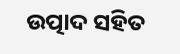ଉତ୍ପାଦ ସହିତ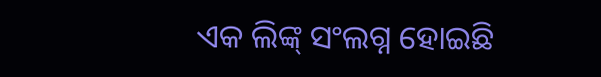ଏକ ଲିଙ୍କ୍ ସଂଲଗ୍ନ ହୋଇଛି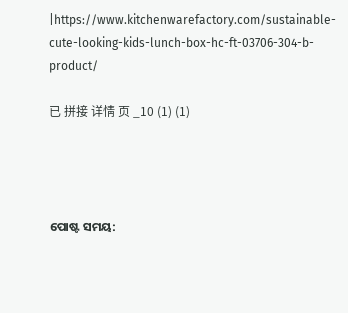|https://www.kitchenwarefactory.com/sustainable-cute-looking-kids-lunch-box-hc-ft-03706-304-b-product/

已 拼接 详情 页 _10 (1) (1)




ପୋଷ୍ଟ ସମୟ: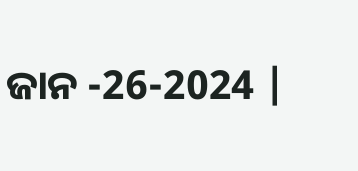ଜାନ -26-2024 |